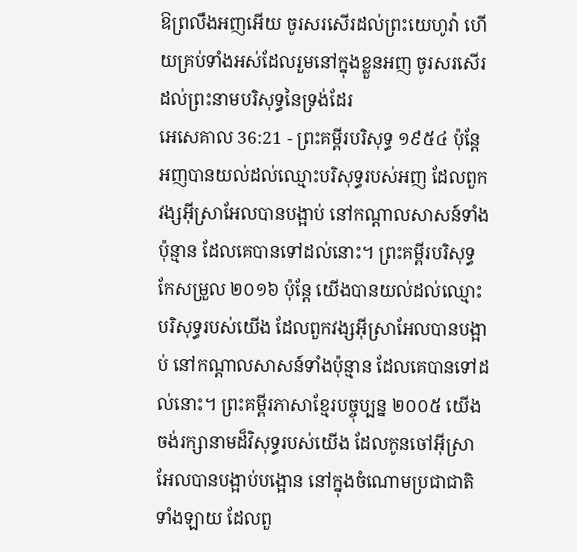ឱព្រលឹងអញអើយ ចូរសរសើរដល់ព្រះយេហូវ៉ា ហើយគ្រប់ទាំងអស់ដែលរួមនៅក្នុងខ្លួនអញ ចូរសរសើរដល់ព្រះនាមបរិសុទ្ធនៃទ្រង់ដែរ
អេសេគាល 36:21 - ព្រះគម្ពីរបរិសុទ្ធ ១៩៥៤ ប៉ុន្តែអញបានយល់ដល់ឈ្មោះបរិសុទ្ធរបស់អញ ដែលពួកវង្សអ៊ីស្រាអែលបានបង្អាប់ នៅកណ្តាលសាសន៍ទាំងប៉ុន្មាន ដែលគេបានទៅដល់នោះ។ ព្រះគម្ពីរបរិសុទ្ធកែសម្រួល ២០១៦ ប៉ុន្តែ យើងបានយល់ដល់ឈ្មោះបរិសុទ្ធរបស់យើង ដែលពួកវង្សអ៊ីស្រាអែលបានបង្អាប់ នៅកណ្ដាលសាសន៍ទាំងប៉ុន្មាន ដែលគេបានទៅដល់នោះ។ ព្រះគម្ពីរភាសាខ្មែរបច្ចុប្បន្ន ២០០៥ យើងចង់រក្សានាមដ៏វិសុទ្ធរបស់យើង ដែលកូនចៅអ៊ីស្រាអែលបានបង្អាប់បង្អោន នៅក្នុងចំណោមប្រជាជាតិទាំងឡាយ ដែលពួ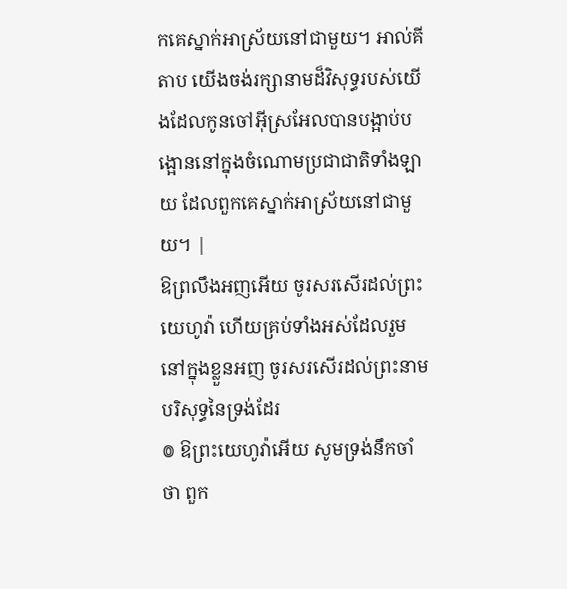កគេស្នាក់អាស្រ័យនៅជាមួយ។ អាល់គីតាប យើងចង់រក្សានាមដ៏វិសុទ្ធរបស់យើងដែលកូនចៅអ៊ីស្រអែលបានបង្អាប់បង្អោននៅក្នុងចំណោមប្រជាជាតិទាំងឡាយ ដែលពួកគេស្នាក់អាស្រ័យនៅជាមួយ។ |
ឱព្រលឹងអញអើយ ចូរសរសើរដល់ព្រះយេហូវ៉ា ហើយគ្រប់ទាំងអស់ដែលរួមនៅក្នុងខ្លួនអញ ចូរសរសើរដល់ព្រះនាមបរិសុទ្ធនៃទ្រង់ដែរ
៙ ឱព្រះយេហូវ៉ាអើយ សូមទ្រង់នឹកចាំថា ពួក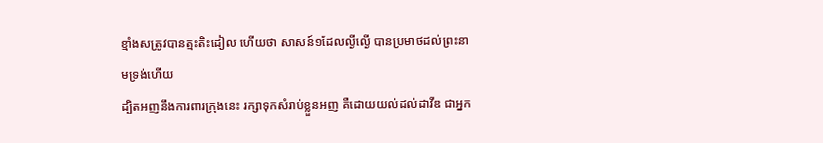ខ្មាំងសត្រូវបានត្មះតិះដៀល ហើយថា សាសន៍១ដែលល្ងីល្ងើ បានប្រមាថដល់ព្រះនាមទ្រង់ហើយ
ដ្បិតអញនឹងការពារក្រុងនេះ រក្សាទុកសំរាប់ខ្លួនអញ គឺដោយយល់ដល់ដាវីឌ ជាអ្នក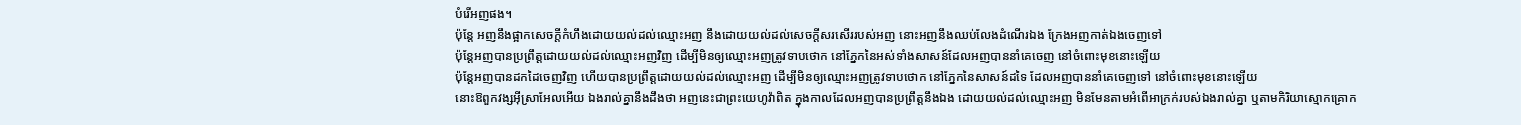បំរើអញផង។
ប៉ុន្តែ អញនឹងផ្អាកសេចក្ដីកំហឹងដោយយល់ដល់ឈ្មោះអញ នឹងដោយយល់ដល់សេចក្ដីសរសើររបស់អញ នោះអញនឹងឈប់លែងដំណើរឯង ក្រែងអញកាត់ឯងចេញទៅ
ប៉ុន្តែអញបានប្រព្រឹត្តដោយយល់ដល់ឈ្មោះអញវិញ ដើម្បីមិនឲ្យឈ្មោះអញត្រូវទាបថោក នៅភ្នែកនៃអស់ទាំងសាសន៍ដែលអញបាននាំគេចេញ នៅចំពោះមុខនោះឡើយ
ប៉ុន្តែអញបានដកដៃចេញវិញ ហើយបានប្រព្រឹត្តដោយយល់ដល់ឈ្មោះអញ ដើម្បីមិនឲ្យឈ្មោះអញត្រូវទាបថោក នៅភ្នែកនៃសាសន៍ដទៃ ដែលអញបាននាំគេចេញទៅ នៅចំពោះមុខនោះឡើយ
នោះឱពួកវង្សអ៊ីស្រាអែលអើយ ឯងរាល់គ្នានឹងដឹងថា អញនេះជាព្រះយេហូវ៉ាពិត ក្នុងកាលដែលអញបានប្រព្រឹត្តនឹងឯង ដោយយល់ដល់ឈ្មោះអញ មិនមែនតាមអំពើអាក្រក់របស់ឯងរាល់គ្នា ឬតាមកិរិយាស្មោកគ្រោក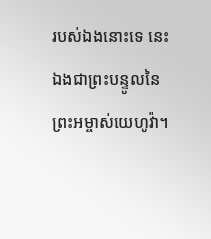របស់ឯងនោះទេ នេះឯងជាព្រះបន្ទូលនៃព្រះអម្ចាស់យេហូវ៉ា។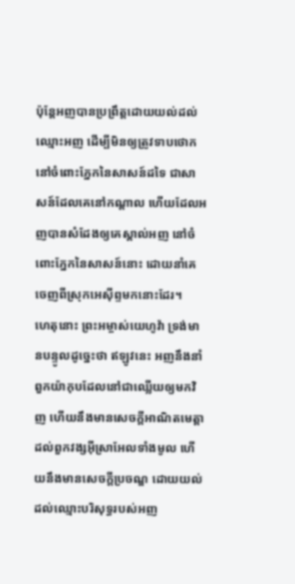ប៉ុន្តែអញបានប្រព្រឹត្តដោយយល់ដល់ឈ្មោះអញ ដើម្បីមិនឲ្យត្រូវទាបថោក នៅចំពោះភ្នែកនៃសាសន៍ដទៃ ជាសាសន៍ដែលគេនៅកណ្តាល ហើយដែលអញបានសំដែងឲ្យគេស្គាល់អញ នៅចំពោះភ្នែកនៃសាសន៍នោះ ដោយនាំគេចេញពីស្រុកអេស៊ីព្ទមកនោះដែរ។
ហេតុនោះ ព្រះអម្ចាស់យេហូវ៉ា ទ្រង់មានបន្ទូលដូច្នេះថា ឥឡូវនេះ អញនឹងនាំពួកយ៉ាកុបដែលនៅជាឈ្លើយឲ្យមកវិញ ហើយនឹងមានសេចក្ដីអាណិតមេត្តាដល់ពួកវង្សអ៊ីស្រាអែលទាំងមូល ហើយនឹងមានសេចក្ដីប្រចណ្ឌ ដោយយល់ដល់ឈ្មោះបរិសុទ្ធរបស់អញ